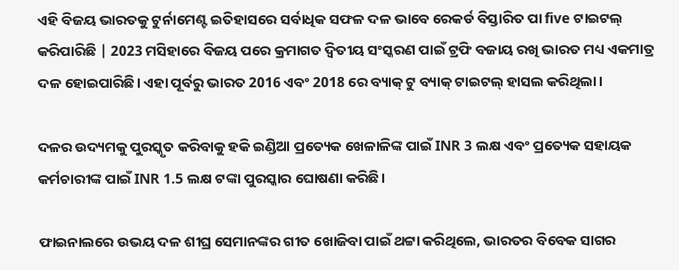ଏହି ବିଜୟ ଭାରତକୁ ଟୁର୍ନାମେଣ୍ଟ ଇତିହାସରେ ସର୍ବାଧିକ ସଫଳ ଦଳ ଭାବେ ରେକର୍ଡ ବିସ୍ତାରିତ ପା five ଟାଇଟଲ୍ କରିପାରିଛି | 2023 ମସିହାରେ ବିଜୟ ପରେ କ୍ରମାଗତ ଦ୍ୱିତୀୟ ସଂସ୍କରଣ ପାଇଁ ଟ୍ରଫି ବଜାୟ ରଖି ଭାରତ ମଧ୍ୟ ଏକମାତ୍ର ଦଳ ହୋଇପାରିଛି। ଏହା ପୂର୍ବରୁ ଭାରତ 2016 ଏବଂ 2018 ରେ ବ୍ୟାକ୍ ଟୁ ବ୍ୟାକ୍ ଟାଇଟଲ୍ ହାସଲ କରିଥିଲା।

ଦଳର ଉଦ୍ୟମକୁ ପୁରସ୍କୃତ କରିବାକୁ ହକି ଇଣ୍ଡିଆ ପ୍ରତ୍ୟେକ ଖେଳାଳିଙ୍କ ପାଇଁ INR 3 ଲକ୍ଷ ଏବଂ ପ୍ରତ୍ୟେକ ସହାୟକ କର୍ମଚାରୀଙ୍କ ପାଇଁ INR 1.5 ଲକ୍ଷ ଟଙ୍କା ପୁରସ୍କାର ଘୋଷଣା କରିଛି।

ଫାଇନାଲରେ ଉଭୟ ଦଳ ଶୀଘ୍ର ସେମାନଙ୍କର ଗୀତ ଖୋଜିବା ପାଇଁ ଥଟ୍ଟା କରିଥିଲେ, ଭାରତର ବିବେକ ସାଗର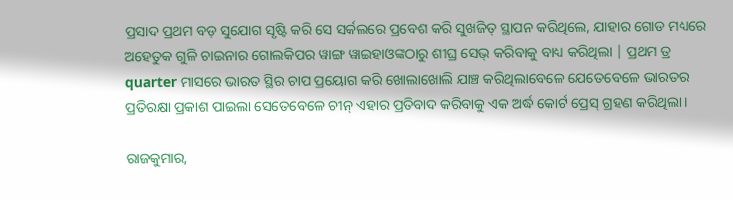ପ୍ରସାଦ ପ୍ରଥମ ବଡ଼ ସୁଯୋଗ ସୃଷ୍ଟି କରି ସେ ସର୍କଲରେ ପ୍ରବେଶ କରି ସୁଖଜିତ୍ ସ୍ଥାପନ କରିଥିଲେ, ଯାହାର ଗୋଡ ମଧ୍ୟରେ ଅହେତୁକ ଗୁଳି ଚାଇନାର ଗୋଲକିପର ୱାଙ୍ଗ ୱାଇହାଓଙ୍କଠାରୁ ଶୀଘ୍ର ସେଭ୍ କରିବାକୁ ବାଧ୍ୟ କରିଥିଲା | ପ୍ରଥମ ତ୍ର quarter ମାସରେ ଭାରତ ସ୍ଥିର ଚାପ ପ୍ରୟୋଗ କରି ଖୋଲାଖୋଲି ଯାଞ୍ଚ କରିଥିଲାବେଳେ ଯେତେବେଳେ ଭାରତର ପ୍ରତିରକ୍ଷା ପ୍ରକାଶ ପାଇଲା ସେତେବେଳେ ଚୀନ୍ ଏହାର ପ୍ରତିବାଦ କରିବାକୁ ଏକ ଅର୍ଦ୍ଧ କୋର୍ଟ ପ୍ରେସ୍ ଗ୍ରହଣ କରିଥିଲା।

ରାଜକୁମାର,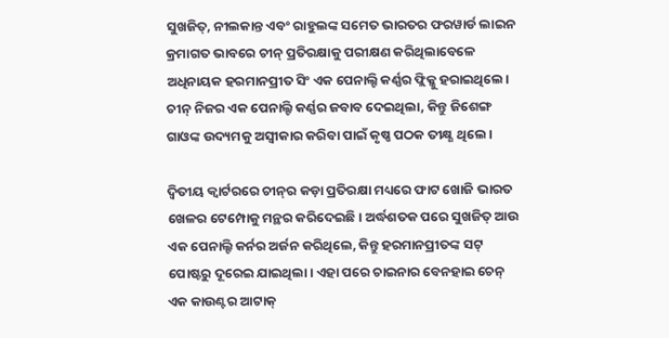ସୁଖଜିତ୍, ନୀଲକାନ୍ତ ଏବଂ ରାହୁଲଙ୍କ ସମେତ ଭାରତର ଫରୱାର୍ଡ ଲାଇନ କ୍ରମାଗତ ଭାବରେ ଚୀନ୍ ପ୍ରତିରକ୍ଷାକୁ ପରୀକ୍ଷଣ କରିଥିଲାବେଳେ ଅଧିନାୟକ ହରମାନପ୍ରୀତ ସିଂ ଏକ ପେନାଲ୍ଟି କର୍ଣ୍ଣର ଫ୍ଲିକ୍କୁ ହରାଇଥିଲେ। ଚୀନ୍ ନିଜର ଏକ ପେନାଲ୍ଟି କର୍ଣ୍ଣର ଜବାବ ଦେଇଥିଲା, କିନ୍ତୁ ଜିଶେଙ୍ଗ ଗାଓଙ୍କ ଉଦ୍ୟମକୁ ଅସ୍ୱୀକାର କରିବା ପାଇଁ କୃଷ୍ଣ ପଠକ ତୀକ୍ଷ୍ଣ ଥିଲେ।

ଦ୍ୱିତୀୟ କ୍ୱାର୍ଟରରେ ଚୀନ୍‌ର କଡ଼ା ପ୍ରତିରକ୍ଷା ମଧ୍ୟରେ ଫାଟ ଖୋଜି ଭାରତ ଖେଳର ଟେମ୍ପୋକୁ ମନ୍ଥର କରିଦେଇଛି। ଅର୍ଦ୍ଧଶତକ ପରେ ସୁଖଜିତ୍ ଆଉ ଏକ ପେନାଲ୍ଟି କର୍ନର ଅର୍ଜନ କରିଥିଲେ, କିନ୍ତୁ ହରମାନପ୍ରୀତଙ୍କ ସଟ୍ ପୋଷ୍ଟରୁ ଦୂରେଇ ଯାଇଥିଲା। ଏହା ପରେ ଚାଇନାର ବେନହାଇ ଚେନ୍ ଏକ କାଉଣ୍ଟର ଆଟାକ୍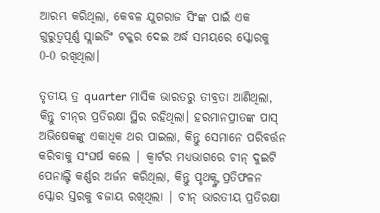ଆରମ୍ଭ କରିଥିଲା, କେବଳ ଯୁଗରାଜ ସିଂଙ୍କ ପାଇଁ ଏକ ଗୁରୁତ୍ୱପୂର୍ଣ୍ଣ ସ୍ଲାଇଡିଂ ଟକ୍କର ଦେଇ ଅର୍ଦ୍ଧ ସମୟରେ ସ୍କୋରକୁ 0-0 ରଖିଥିଲା।

ତୃତୀୟ ତ୍ର quarter ମାସିକ ଭାରତରୁ ତୀବ୍ରତା ଆଣିଥିଲା, କିନ୍ତୁ ଚୀନ୍‌ର ପ୍ରତିରକ୍ଷା ସ୍ଥିର ରହିଥିଲା। ହରମାନପ୍ରୀତଙ୍କ ପାସ୍ ଅଭିଷେକଙ୍କୁ ଏକାଧିକ ଥର ପାଇଲା, କିନ୍ତୁ ସେମାନେ ପରିବର୍ତ୍ତନ କରିବାକୁ ସଂଘର୍ଷ କଲେ | କ୍ୱାର୍ଟର ମଧ୍ୟଭାଗରେ ଚୀନ୍ ଦୁଇଟି ପେନାଲ୍ଟି କର୍ଣ୍ଣର ଅର୍ଜନ କରିଥିଲା, କିନ୍ତୁ ପୃଥକ୍ଙ୍କ ପ୍ରତିଫଳନ ସ୍କୋର ସ୍ତରକୁ ବଜାୟ ରଖିଥିଲା | ଚୀନ୍ ଭାରତୀୟ ପ୍ରତିରକ୍ଷା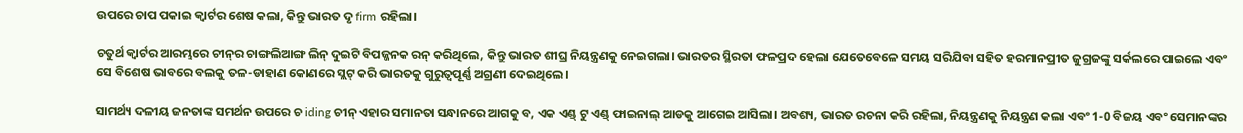ଉପରେ ଚାପ ପକାଇ କ୍ୱାର୍ଟର ଶେଷ କଲା, କିନ୍ତୁ ଭାରତ ଦୃ firm ରହିଲା।

ଚତୁର୍ଥ କ୍ୱାର୍ଟର ଆରମ୍ଭରେ ଚୀନ୍‌ର ଚାଙ୍ଗଲିଆଙ୍ଗ ଲିନ୍ ଦୁଇଟି ବିପଜ୍ଜନକ ରନ୍ କରିଥିଲେ, କିନ୍ତୁ ଭାରତ ଶୀଘ୍ର ନିୟନ୍ତ୍ରଣକୁ ନେଇଗଲା। ଭାରତର ସ୍ଥିରତା ଫଳପ୍ରଦ ହେଲା ଯେତେବେଳେ ସମୟ ସରିଯିବା ସହିତ ହରମାନପ୍ରୀତ ଜୁଗ୍ରଜଙ୍କୁ ସର୍କଲରେ ପାଇଲେ ଏବଂ ସେ ବିଶେଷ ଭାବରେ ବଲକୁ ତଳ-ଡାହାଣ କୋଣରେ ସ୍ଲଟ୍ କରି ଭାରତକୁ ଗୁରୁତ୍ୱପୂର୍ଣ୍ଣ ଅଗ୍ରଣୀ ଦେଇଥିଲେ।

ସାମର୍ଥ୍ୟ ଦଳୀୟ ଜନତାଙ୍କ ସମର୍ଥନ ଉପରେ ଚ iding ଚୀନ୍ ଏହାର ସମାନତା ସନ୍ଧାନରେ ଆଗକୁ ବ, ଏକ ଏଣ୍ଡ୍ ଟୁ ଏଣ୍ଡ୍ ଫାଇନାଲ୍ ଆଡକୁ ଆଗେଇ ଆସିଲା। ଅବଶ୍ୟ, ଭାରତ ରଚନା କରି ରହିଲା, ନିୟନ୍ତ୍ରଣକୁ ନିୟନ୍ତ୍ରଣ କଲା ଏବଂ 1-0 ବିଜୟ ଏବଂ ସେମାନଙ୍କର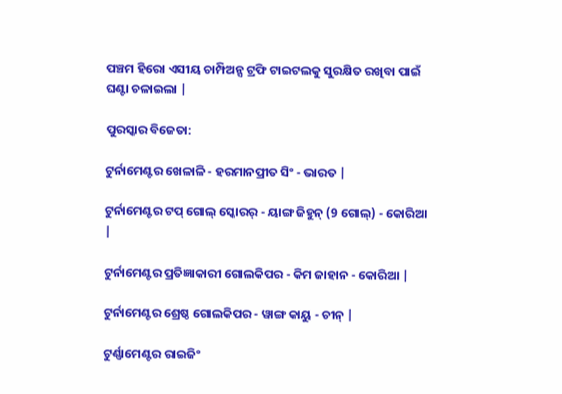ପଞ୍ଚମ ହିରୋ ଏସୀୟ ଚାମ୍ପିଅନ୍ସ ଟ୍ରଫି ଟାଇଟଲକୁ ସୁରକ୍ଷିତ ରଖିବା ପାଇଁ ଘଣ୍ଟା ଚଳାଇଲା |

ପୁରସ୍କାର ବିଜେତା:

ଟୁର୍ନାମେଣ୍ଟର ଖେଳାଳି - ହରମାନପ୍ରୀତ ସିଂ - ଭାରତ |

ଟୁର୍ନାମେଣ୍ଟର ଟପ୍ ଗୋଲ୍ ସ୍କୋରର୍ - ୟାଙ୍ଗ ଜିହୁନ୍ (9 ଗୋଲ୍) - କୋରିଆ |

ଟୁର୍ନାମେଣ୍ଟର ପ୍ରତିଜ୍ଞାକାରୀ ଗୋଲକିପର - କିମ ଜାହାନ - କୋରିଆ |

ଟୁର୍ନାମେଣ୍ଟର ଶ୍ରେଷ୍ଠ ଗୋଲକିପର - ୱାଙ୍ଗ କାୟୁ - ଚୀନ୍ |

ଟୁର୍ଣ୍ଣାମେଣ୍ଟର ରାଇଜିଂ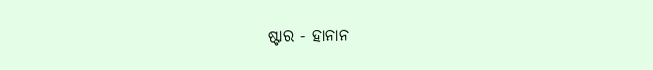ଷ୍ଟାର - ହାନାନ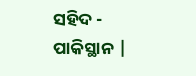ସହିଦ - ପାକିସ୍ଥାନ |